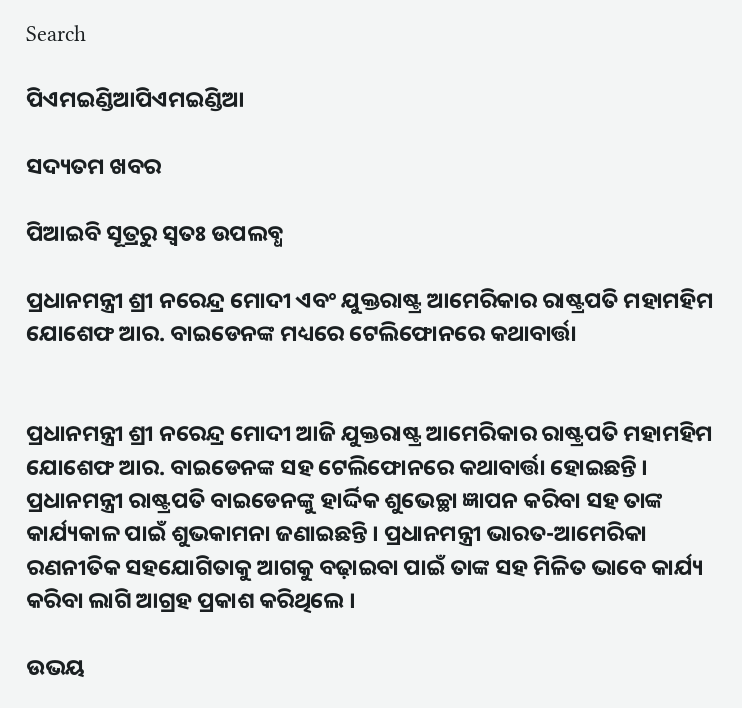Search

ପିଏମଇଣ୍ଡିଆପିଏମଇଣ୍ଡିଆ

ସଦ୍ୟତମ ଖବର

ପିଆଇବି ସୂତ୍ରରୁ ସ୍ବତଃ ଉପଲବ୍ଧ

ପ୍ରଧାନମନ୍ତ୍ରୀ ଶ୍ରୀ ନରେନ୍ଦ୍ର ମୋଦୀ ଏବଂ ଯୁକ୍ତରାଷ୍ଟ୍ର ଆମେରିକାର ରାଷ୍ଟ୍ରପତି ମହାମହିମ ଯୋଶେଫ ଆର. ବାଇଡେନଙ୍କ ମଧ୍ୟରେ ଟେଲିଫୋନରେ କଥାବାର୍ତ୍ତା


ପ୍ରଧାନମନ୍ତ୍ରୀ ଶ୍ରୀ ନରେନ୍ଦ୍ର ମୋଦୀ ଆଜି ଯୁକ୍ତରାଷ୍ଟ୍ର ଆମେରିକାର ରାଷ୍ଟ୍ରପତି ମହାମହିମ ଯୋଶେଫ ଆର. ବାଇଡେନଙ୍କ ସହ ଟେଲିଫୋନରେ କଥାବାର୍ତ୍ତା ହୋଇଛନ୍ତି । ପ୍ରଧାନମନ୍ତ୍ରୀ ରାଷ୍ଟ୍ରପତି ବାଇଡେନଙ୍କୁ ହାର୍ଦ୍ଦିକ ଶୁଭେଚ୍ଛା ଜ୍ଞାପନ କରିବା ସହ ତାଙ୍କ କାର୍ଯ୍ୟକାଳ ପାଇଁ ଶୁଭକାମନା ଜଣାଇଛନ୍ତି । ପ୍ରଧାନମନ୍ତ୍ରୀ ଭାରତ-ଆମେରିକା ରଣନୀତିକ ସହଯୋଗିତାକୁ ଆଗକୁ ବଢ଼ାଇବା ପାଇଁ ତାଙ୍କ ସହ ମିଳିତ ଭାବେ କାର୍ଯ୍ୟ କରିବା ଲାଗି ଆଗ୍ରହ ପ୍ରକାଶ କରିଥିଲେ ।

ଉଭୟ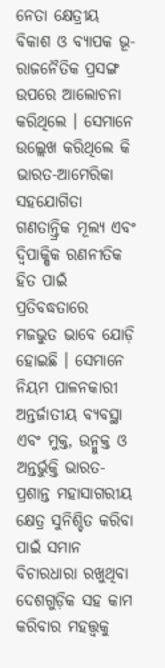ନେତା କ୍ଷେତ୍ରୀୟ ବିକାଶ ଓ ବ୍ୟାପକ ଭୂ-ରାଜନୈତିକ ପ୍ରସଙ୍ଗ ଉପରେ ଆଲୋଚନା କରିଥିଲେ । ସେମାନେ ଉଲ୍ଲେଖ କରିଥିଲେ କି ଭାରତ-ଆମେରିକା ସହଯୋଗିତା ଗଣତାନ୍ତ୍ରିକ ମୂଲ୍ୟ ଏବଂ ଦ୍ୱିପାକ୍ଷିକ ରଣନୀତିକ ହିତ ପାଇଁ ପ୍ରତିବଦ୍ଧତାରେ ମଜଭୁତ ଭାବେ ଯୋଡ଼ି ହୋଇଛି । ସେମାନେ ନିୟମ ପାଳନକାରୀ ଅନ୍ତର୍ଜାତୀୟ ବ୍ୟବସ୍ଥା ଏବଂ ମୁକ୍ତ, ଉନ୍ମୁକ୍ତ ଓ ଅନ୍ତର୍ଭୁକ୍ତି ଭାରତ-ପ୍ରଶାନ୍ତ ମହାସାଗରୀୟ କ୍ଷେତ୍ର ସୁନିଶ୍ଚିତ କରିବା ପାଇଁ ସମାନ ବିଚାରଧାରା ରଖୁଥିବା ଦେଶଗୁଡ଼ିକ ସହ କାମ କରିବାର ମହତ୍ତ୍ୱକୁ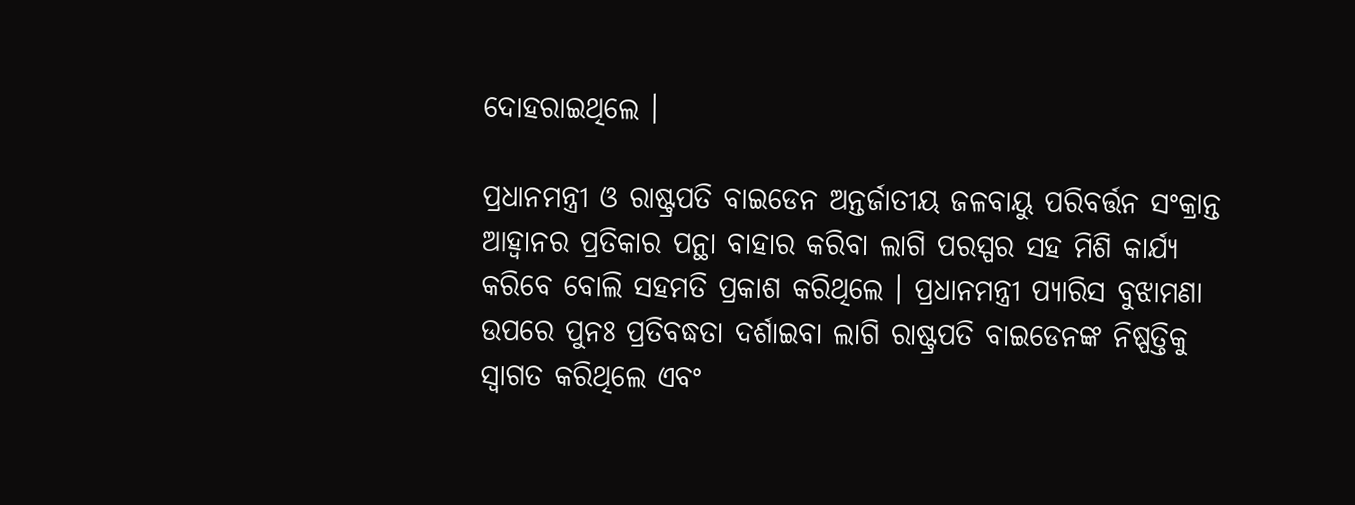ଦୋହରାଇଥିଲେ ।

ପ୍ରଧାନମନ୍ତ୍ରୀ ଓ ରାଷ୍ଟ୍ରପତି ବାଇଡେନ ଅନ୍ତର୍ଜାତୀୟ ଜଳବାୟୁ ପରିବର୍ତ୍ତନ ସଂକ୍ରାନ୍ତ ଆହ୍ୱାନର ପ୍ରତିକାର ପନ୍ଥା ବାହାର କରିବା ଲାଗି ପରସ୍ପର ସହ ମିଶି କାର୍ଯ୍ୟ କରିବେ ବୋଲି ସହମତି ପ୍ରକାଶ କରିଥିଲେ । ପ୍ରଧାନମନ୍ତ୍ରୀ ପ୍ୟାରିସ ବୁଝାମଣା ଉପରେ ପୁନଃ ପ୍ରତିବଦ୍ଧତା ଦର୍ଶାଇବା ଲାଗି ରାଷ୍ଟ୍ରପତି ବାଇଡେନଙ୍କ ନିଷ୍ପତ୍ତିକୁ ସ୍ୱାଗତ କରିଥିଲେ ଏବଂ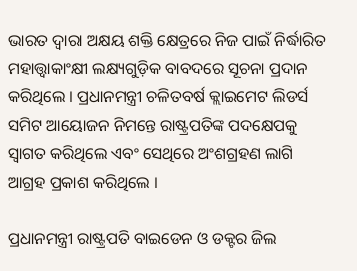ଭାରତ ଦ୍ୱାରା ଅକ୍ଷୟ ଶକ୍ତି କ୍ଷେତ୍ରରେ ନିଜ ପାଇଁ ନିର୍ଦ୍ଧାରିତ ମହାତ୍ତ୍ୱାକାଂକ୍ଷୀ ଲକ୍ଷ୍ୟଗୁଡ଼ିକ ବାବଦରେ ସୂଚନା ପ୍ରଦାନ କରିଥିଲେ । ପ୍ରଧାନମନ୍ତ୍ରୀ ଚଳିତବର୍ଷ କ୍ଲାଇମେଟ ଲିଡର୍ସ ସମିଟ ଆୟୋଜନ ନିମନ୍ତେ ରାଷ୍ଟ୍ରପତିଙ୍କ ପଦକ୍ଷେପକୁ ସ୍ୱାଗତ କରିଥିଲେ ଏବଂ ସେଥିରେ ଅଂଶଗ୍ରହଣ ଲାଗି ଆଗ୍ରହ ପ୍ରକାଶ କରିଥିଲେ ।

ପ୍ରଧାନମନ୍ତ୍ରୀ ରାଷ୍ଟ୍ରପତି ବାଇଡେନ ଓ ଡକ୍ଟର ଜିଲ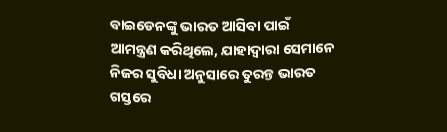ବାଇଡେନଙ୍କୁ ଭାରତ ଆସିବା ପାଇଁ ଆମନ୍ତ୍ରଣ କରିଥିଲେ, ଯାହାଦ୍ୱାରା ସେମାନେ ନିଜର ସୁବିଧା ଅନୁସାରେ ତୁରନ୍ତ ଭାରତ ଗସ୍ତରେ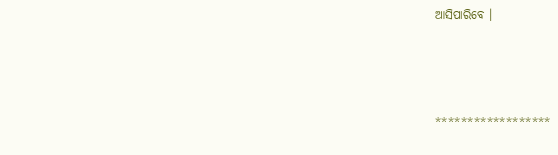ଆସିପାରିବେ ।



******************